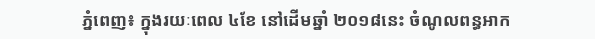ភ្នំពេញ៖ ក្នុងរយៈពេល ៤ខែ នៅដើមឆ្នាំ ២០១៨នេះ ចំណូលពន្ធអាក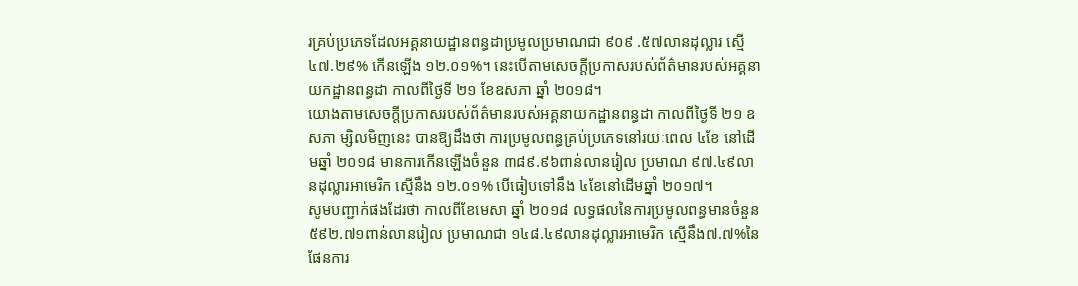រគ្រប់ប្រភេទដែលអគ្គនាយដ្ឋានពន្ធដាប្រមូលប្រមាណជា ៩០៩ .៥៧លានដុល្លារ ស្មើ៤៧.២៩% កើនឡើង ១២.០១%។ នេះបើតាមសេចក្តីប្រកាសរបស់ព័ត៌មានរបស់អគ្គនាយកដ្ឋានពន្ធដា កាលពីថ្ងៃទី ២១ ខែឧសភា ឆ្នាំ ២០១៨។
យោងតាមសេចក្ដីប្រកាសរបស់ព័ត៌មានរបស់អគ្គនាយកដ្ឋានពន្ធដា កាលពីថ្ងៃទី ២១ ឧសភា ម្សិលមិញនេះ បានឱ្យដឹងថា ការប្រមូលពន្ធគ្រប់ប្រភេទនៅរយៈពេល ៤ខែ នៅដើមឆ្នាំ ២០១៨ មានការកើនឡើងចំនួន ៣៨៩.៩៦ពាន់លានរៀល ប្រមាណ ៩៧.៤៩លានដុល្លារអាមេរិក ស្មើនឹង ១២.០១% បើធៀបទៅនឹង ៤ខែនៅដើមឆ្នាំ ២០១៧។
សូមបញ្ជាក់ផងដែរថា កាលពីខែមេសា ឆ្នាំ ២០១៨ លទ្ធផលនៃការប្រមូលពន្ធមានចំនួន ៥៩២.៧១ពាន់លានរៀល ប្រមាណជា ១៤៨.៤៩លានដុល្លារអាមេរិក ស្មើនឹង៧.៧%នៃផែនការ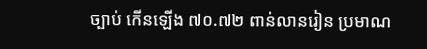ច្បាប់ កើនឡើង ៧០.៧២ ពាន់លានរៀន ប្រមាណ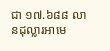ជា ១៧.៦៨៨ លានដុល្លារអាមេ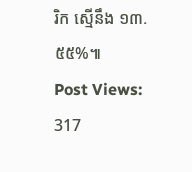រិក ស្មើនឹង ១៣.៥៥%៕
Post Views: 317